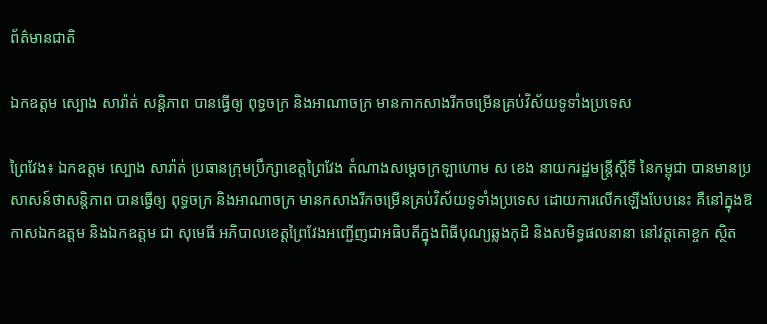ព័ត៌មានជាតិ

ឯកឧត្តម ស្បោង សារ៉ាត់ សន្តិភាព បានធ្វើឲ្យ ពុទ្ធចក្រ និងអាណាចក្រ មានកាកសាងរីកចម្រើនគ្រប់វិស័យទូទាំងប្រទេស

ព្រៃវែង៖ ឯកឧត្តម ស្បោង សារ៉ាត់ ប្រធានក្រុមប្រឹក្សាខេត្តព្រៃវែង តំណាងសម្តេចក្រឡាហោម ស ខេង នាយករដ្ឋមន្ត្រីស្តីទី នៃកម្ពុជា បានមានប្រសាសន៍ថាសន្តិភាព បានធ្វើឲ្យ ពុទ្ធចក្រ និងអាណាចក្រ មានកសាងរីកចម្រើនគ្រប់វិស័យទូទាំងប្រទេស ដោយការលើកឡើងបែបនេះ គឺនៅក្នុងឱកាសឯកឧត្តម និងឯកឧត្តម ជា សុមេធី អភិបាលខេត្តព្រៃវែងអញ្ជើញជាអធិបតីក្នុងពិធីបុណ្យឆ្លងកុដិ និងសមិទ្ធផលនានា នៅវត្តគោខ្ចក ស្ថិត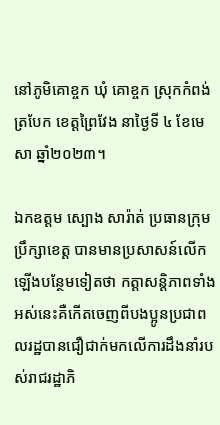នៅភូមិគោខ្ចក ឃុំ គោខ្ចក ស្រុកកំពង់ត្របែក ខេត្តព្រៃវែង នាថ្ងៃទី ៤ ខែមេសា ឆ្នាំ២០២៣។

ឯកឧត្តម ស្បោង សារ៉ាត់ ប្រធានក្រុមប្រឹក្សាខេត្ត បានមានប្រសាសន៍លើកឡើងបន្ថែមទៀតថា កត្តាសន្តិភាពទាំងអស់នេះគឺកើតចេញពីបងប្អូនប្រជាពលរដ្ឋបានជឿជាក់មកលើការដឹងនាំរបស់រាជរដ្ឋាភិ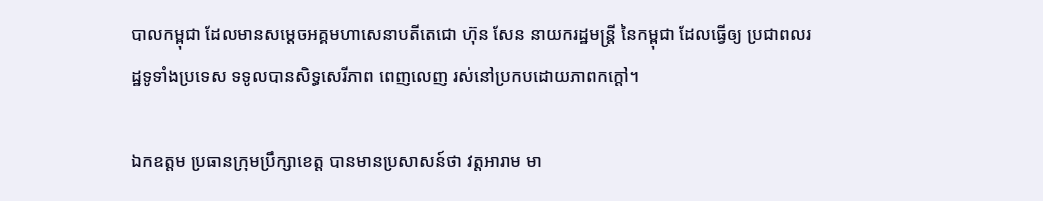បាលកម្ពុជា ដែលមានសម្តេចអគ្គមហាសេនាបតីតេជោ ហ៊ុន សែន នាយករដ្ឋមន្ត្រី នៃកម្ពុជា ដែលធ្វើឲ្យ ប្រជាពលរដ្ឋទូទាំងប្រទេស ទទូលបានសិទ្ធសេរីភាព ពេញលេញ រស់នៅប្រកបដោយភាពកក្តៅ។

ឯកឧត្តម ប្រធានក្រុមប្រឹក្សាខេត្ត បានមានប្រសាសន៍ថា វត្តអារាម មា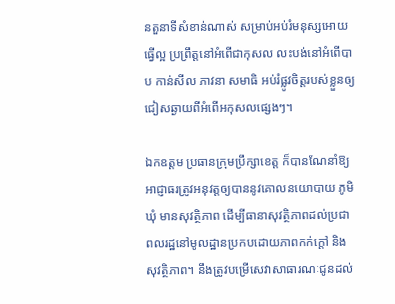នតួនាទីសំខាន់ណាស់ សម្រាប់អប់រំមនុស្សអោយធ្វើល្អ ប្រព្រឹត្តនៅអំពើជាកុសល លះបង់នៅអំពើបាប កាន់សីល ភាវនា សមាធិ អប់រំផ្លូវចិត្តរបស់ខ្លួនឲ្យ ជៀសឆ្ងាយពីអំពើអកុសលផ្សេងៗ។

ឯកឧត្តម ប្រធានក្រុមប្រឹក្សាខេត្ត ក៏បានណែនាំឱ្យអាជ្ញាធរត្រូវអនុវត្តឲ្យបាននូវគោលនយោបាយ ភូមិឃុំ មានសុវត្ថិភាព ដើម្បីធានាសុវត្ថិភាពដល់ប្រជាពលរដ្ឋនៅមូលដ្ឋានប្រកបដោយភាពកក់ក្តៅ និងសុវត្ថិភាព។ នឹងត្រូវបម្រើសេវាសាធារណៈជូនដល់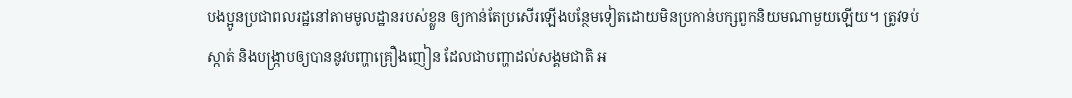បងប្អូនប្រជាពលរដ្ឋនៅតាមមូលដ្ឋានរបស់ខ្លួន ឲ្យកាន់តែប្រសើរឡើងបន្ថែមទៀតដោយមិនប្រកាន់បក្សពួកនិយមណាមួយឡើយ។ ត្រូវទប់ស្កាត់ និងបង្ក្រាបឲ្យបាននូវបញ្ហាគ្រឿងញៀន ដែលជាបញ្ហាដល់សង្គមជាតិ អ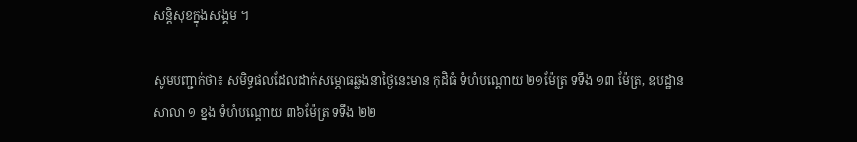សន្តិសុខក្នុងសង្គម ។

សូមបញ្ជាក់ថា៖ សមិទ្ធផលដែលដាក់សម្ភោធឆ្លងនាថ្ងៃនេះមាន កុដិធំ ទំហំបណ្ដោយ ២១ម៉ែត្រ ទទឹង ១៣ ម៉ែត្រ, ឧបដ្ឋានសាលា ១ ខ្នង ទំហំបណ្ដោយ ៣៦ម៉ែត្រ ទទឹង ២២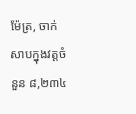ម៉ែត្រ, ចាក់សាបក្នុងវត្តចំនួន ៨,២៣៤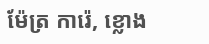ម៉ែត្រ ការ៉េ, ខ្លោង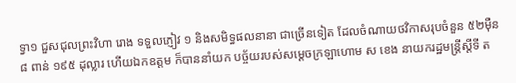ទ្វា១ ជួសជុលព្រះវិហា រោង ទទួលភ្ញៀវ ១ និងសមិទ្ធផលនានា ជាច្រើនទៀត ដែលចំណាយថវិកាសរុបចំនួន ៥២ម៉ឺន ៨ ពាន់ ១៩៥ ដុល្លារ ហើយឯកឧត្តម ក៏បាននាំយក បច្ច័យរបស់សម្ដេចក្រឡាហោម ស ខេង នាយករដ្ឋមន្ត្រីស្តីទី ត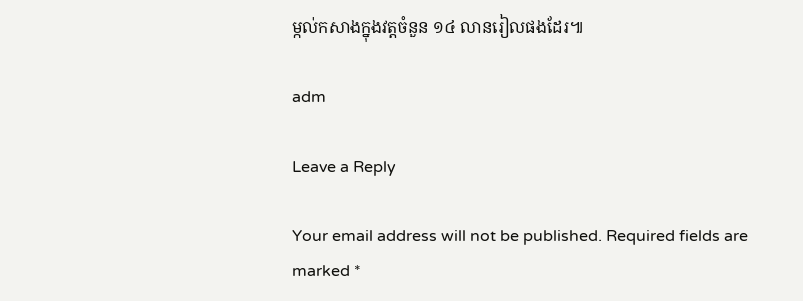ម្កល់កសាងក្នុងវត្តចំនួន ១៤ លានរៀលផងដែរ៕

adm

Leave a Reply

Your email address will not be published. Required fields are marked *